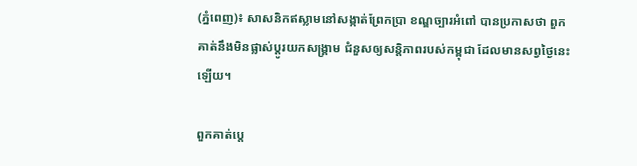(ភ្នំពេញ)៖ សាសនិកឥស្លាមនៅសង្កាត់ព្រែកប្រា ខណ្ឌច្បារអំពៅ បានប្រកាសថា ពួកគាត់នឹងមិនផ្លាស់ប្តូរយកសង្រ្គាម ជំនួសឲ្យសន្តិភាពរបស់កម្ពុជា ដែលមានសព្វថ្ងៃនេះឡើយ។

ពួកគាត់ប្តេ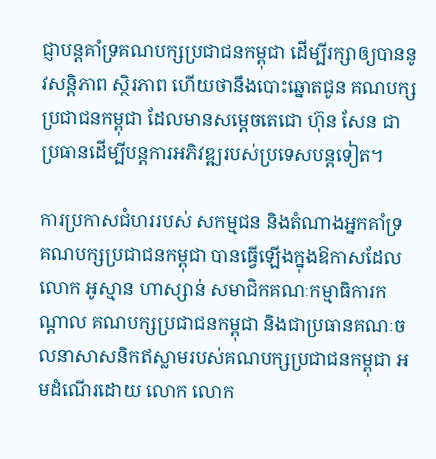ជ្ញាបន្តគាំទ្រគណបក្សប្រជាជនកម្ពុជា ដើម្បីរក្សាឲ្យបាននូវសន្តិភាព ស្ថិរភាព ហើយថានឹងបោះឆ្នោតជូន គណបក្សប្រជាជនកម្ពុជា ដែលមានសម្តេចតេជោ ហ៊ុន សែន ជាប្រធានដើម្បីបន្តការអភិវឌ្ឍរបស់ប្រទេសបន្តទៀត។

ការប្រកាសជំហររបស់ សកម្មជន និងតំណាងអ្នកគាំទ្រ គណបក្សប្រជាជនកម្ពុជា បានធ្វើឡើងក្នុងឱកាសដែល លោក អូស្មាន ហាស្សាន់ សមាជិកគណៈកម្មាធិការកណ្តាល គណបក្សប្រជាជនកម្ពុជា និងជាប្រធានគណៈចលនាសាសនិកឥស្លាមរបស់គណបក្សប្រជាជនកម្ពុជា អមដំណើរដោយ លោក លោក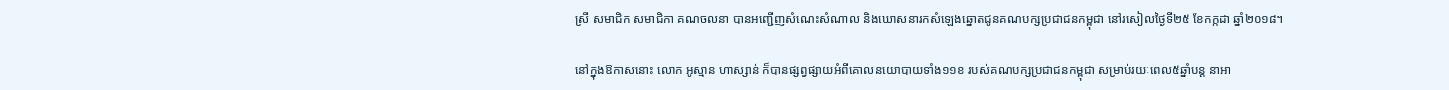ស្រី សមាជិក សមាជិកា គណចលនា បានអញ្ជើញសំណេះសំណាល និងឃោសនារកសំឡេងឆ្នោតជូនគណបក្សប្រជាជនកម្ពុជា នៅរសៀលថ្ងៃទី២៥ ខែកក្កដា ឆ្នាំ២០១៨។

នៅក្នុងឱកាសនោះ លោក អូស្មាន ហាស្សាន់ ក៏បានផ្សព្វផ្សាយអំពីគោលនយោបាយទាំង១១ខ របស់គណបក្សប្រជាជនកម្ពុជា សម្រាប់រយៈពេល៥ឆ្នាំបន្ត នាអា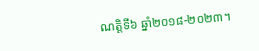ណត្តិទី៦ ឆ្នាំ២០១៨-២០២៣។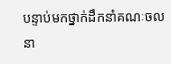បន្ទាប់មកថ្នាក់ដឹកនាំគណៈចលនា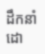ដឹកនាំដោ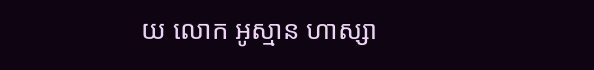យ លោក អូស្មាន ហាស្សា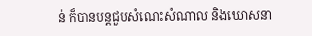ន់ ក៏បានបន្តជួបសំណេះសំណាល និងឃោសនា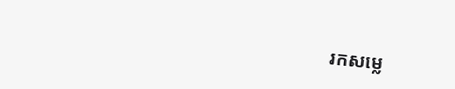រកសម្លេ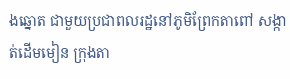ងឆ្នោត ជាមួយប្រជាពលរដ្ឋនៅភូមិព្រែកតាពៅ សង្កាត់ដើមមៀន ក្រុងតា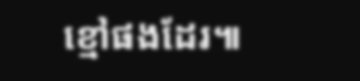ខ្មៅផងដែរ៕